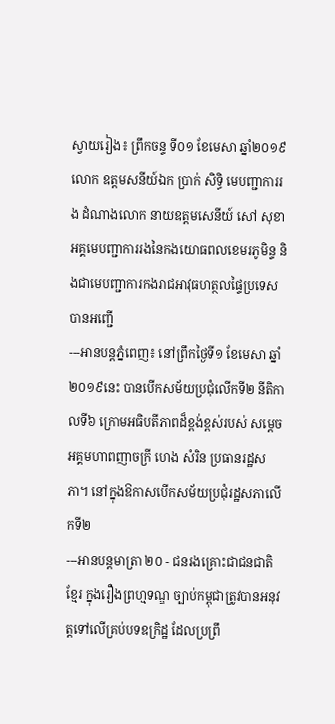ស្វាយរៀង៖ ព្រឹកចន្ទ ទី០១ ខែមេសា ឆ្នាំ២០១៩ លោក ឧត្តមសនីយ៍ឯក ប្រាក់ សិទ្ធិ មេបញ្ជាការរង ដំណាងលោក នាយឧត្តមសេនីយ៍ សៅ សុខា អគ្គមេបញ្ជាការរងនៃកងយោធពលខេមរភូមិន្ទ និងជាមេបញ្ជាការកងរាជអាវុធហត្ថលផ្ទៃប្រទេស បានអញ្ជើ
---អានបន្តភ្នំពេញ៖ នៅព្រឹកថ្ងៃទី១ ខែមេសា ឆ្នាំ២០១៩នេះ បានបើកសម័យប្រជុំលើកទី២ នីតិកាលទី៦ ក្រោមអធិបតីភាពដ៏ខ្ពង់ខ្ពស់របស់ សម្តេចអគ្គមហាពញាចក្រី ហេង សំរិន ប្រធានរដ្ឋសភា។ នៅក្នុងឱកាសបើកសម័យប្រជុំរដ្ឋសភាលើកទី២
---អានបន្តមាត្រា ២០ - ជនរងគ្រោះជាជនជាតិខ្មែរ ក្នុងរឿងព្រហ្មទណ្ឌ ច្បាប់កម្ពុជាត្រូវបានអនុវត្តទៅលើគ្រប់បទឧក្រិដ្ឋ ដែលប្រព្រឹ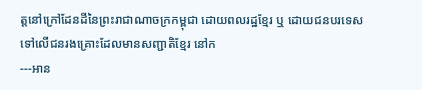ត្តនៅក្រៅដែនដីនៃព្រះរាជាណាចក្រកម្ពុជា ដោយពលរដ្ឋខ្មែរ ឬ ដោយជនបរទេសទៅលើជនរងគ្រោះដែលមានសញ្ជាតិខ្មែរ នៅក
---អាន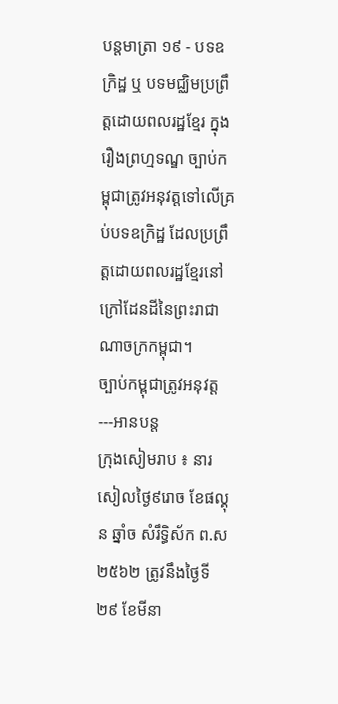បន្តមាត្រា ១៩ - បទឧក្រិដ្ឋ ឬ បទមជ្ឈិមប្រព្រឹត្តដោយពលរដ្ឋខ្មែរ ក្នុងរឿងព្រហ្មទណ្ឌ ច្បាប់កម្ពុជាត្រូវអនុវត្តទៅលើគ្រប់បទឧក្រិដ្ឋ ដែលប្រព្រឹត្តដោយពលរដ្ឋខ្មែរនៅ ក្រៅដែនដីនៃព្រះរាជាណាចក្រកម្ពុជា។
ច្បាប់កម្ពុជាត្រូវអនុវត្ត---អានបន្ត
ក្រុងសៀមរាប ៖ នារសៀលថ្ងៃ៩រោច ខែផល្គុន ឆ្នាំច សំរឹទ្ធិស័ក ព.ស ២៥៦២ ត្រូវនឹងថ្ងៃទី ២៩ ខែមីនា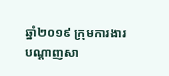ឆ្នាំ២០១៩ ក្រុមការងារ បណ្តាញសា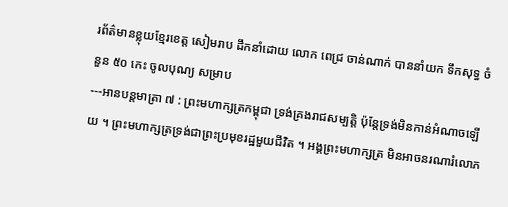រព័ត៌មានខ្លុយខ្មែរខេត្ត សៀមរាប ដឹកនាំដោយ លោក ពេជ្រ ចាន់ណាក់ បាននាំយក ទឹកសុទ្ធ ចំនួន ៥០ កេះ ចូលបុណ្យ សម្រាប
---អានបន្តមាត្រា ៧ : ព្រះមហាក្សត្រកម្ពុជា ទ្រង់គ្រងរាជសម្បត្តិ ប៉ុន្តែទ្រង់មិនកាន់អំណាចឡើយ ។ ព្រះមហាក្សត្រទ្រង់ជាព្រះប្រមុខរដ្ឋមួយជីវិត ។ អង្គព្រះមហាក្សត្រ មិនអាចនរណារំលោភ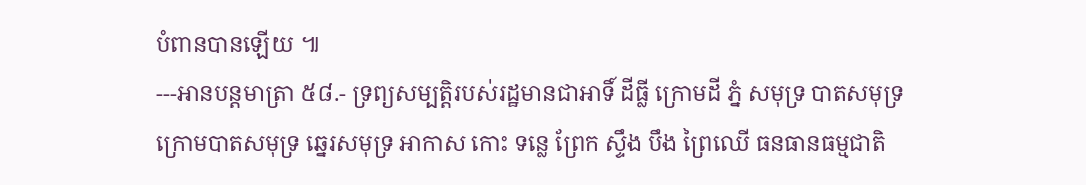បំពានបានឡើយ ៕
---អានបន្តមាត្រា ៥៨.- ទ្រព្យសម្បត្តិរបស់រដ្ឋមានជាអាទិ៍ ដីធ្លី ក្រោមដី ភ្នំ សមុទ្រ បាតសមុទ្រ ក្រោមបាតសមុទ្រ ឆ្នេរសមុទ្រ អាកាស កោះ ទន្លេ ព្រែក ស្ទឹង បឹង ព្រៃឈើ ធនធានធម្មជាតិ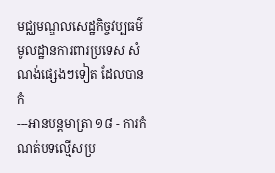មជ្ឈមណ្ឌលសេដ្ឋកិច្ចវប្បធម៌ មូលដ្ឋានការពារប្រទេស សំណង់ផ្សេងៗទៀត ដែលបានកំ
---អានបន្តមាត្រា ១៨ - ការកំណត់បទល្មើសប្រ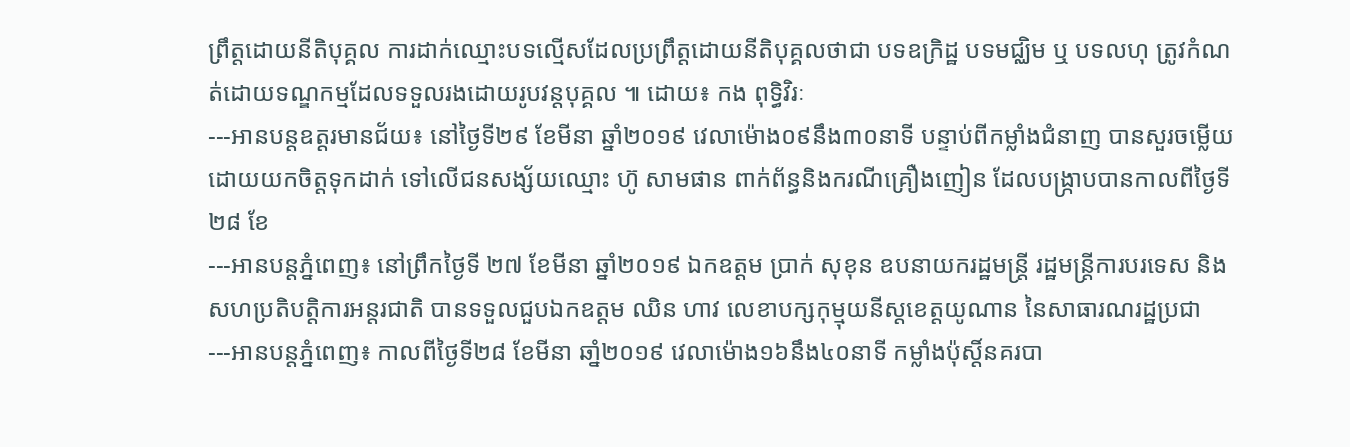ព្រឹត្តដោយនីតិបុគ្គល ការដាក់ឈ្មោះបទល្មើសដែលប្រព្រឹត្តដោយនីតិបុគ្គលថាជា បទឧក្រិដ្ឋ បទមជ្ឈិម ឬ បទលហុ ត្រូវកំណត់ដោយទណ្ឌកម្មដែលទទួលរងដោយរូបវន្តបុគ្គល ៕ ដោយ៖ កង ពុទ្ធិវិរៈ
---អានបន្តឧត្តរមានជ័យ៖ នៅថ្ងៃទី២៩ ខែមីនា ឆ្នាំ២០១៩ វេលាម៉ោង០៩នឹង៣០នាទី បន្ទាប់ពីកម្លាំងជំនាញ បានសួរចម្លើយ ដោយយកចិត្តទុកដាក់ ទៅលើជនសង្ស័យឈ្មោះ ហ៊ូ សាមផាន ពាក់ព័ន្ធនិងករណីគ្រឿងញៀន ដែលបង្ក្រាបបានកាលពីថ្ងៃទី២៨ ខែ
---អានបន្តភ្នំពេញ៖ នៅព្រឹកថ្ងៃទី ២៧ ខែមីនា ឆ្នាំ២០១៩ ឯកឧត្តម ប្រាក់ សុខុន ឧបនាយករដ្ឋមន្ត្រី រដ្ឋមន្ត្រីការបរទេស និងសហប្រតិបត្តិការអន្តរជាតិ បានទទួលជួបឯកឧត្តម ឈិន ហាវ លេខាបក្សកុម្មុយនីស្តខេត្តយូណាន នៃសាធារណរដ្ឋប្រជា
---អានបន្តភ្នំពេញ៖ កាលពីថៃ្ងទី២៨ ខែមីនា ឆាំ្ន២០១៩ វេលាម៉ោង១៦នឹង៤០នាទី កម្លាំងប៉ុស្តិ៍នគរបា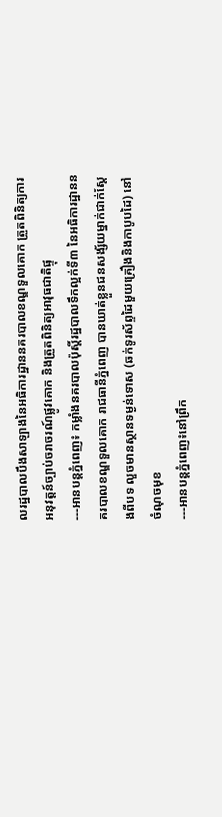លរដ្ឋបាលបឹងសាឡាងនៃអធិការដ្ឋាននគរបាលខណ្ឌទួលគោក ត្រួតពិនិត្យការអនុវត្តន៍ច្បាប់ចរាចរណ៍ផ្លូវគោក និងត្រួតពិនិត្យអាវុធជាតិផ្ទុ
---អានបន្តភ្នំពេញ៖ កម្លាំងនគរបាលប៉ុស្តិ៍រដ្ឋបាលទឹកល្អក់ទី៣ នៃអធិការដ្ឋាននគរបាលខណ្ឌទួលគោក រាជធានីភ្នំពេញ បានឃាត់ខ្លួនជនសង្ស័យម្នាក់ជាក់ស្ដែងពីបទ លួចមានស្ថានទម្ងន់ទោស (ឆក់ទូរស័ព្ទដៃមួយគ្រឿងនិងកាបូបដៃ) នៅចំណុចមុខ
---អានបន្តភ្នំពេញ៖នៅព្រឹក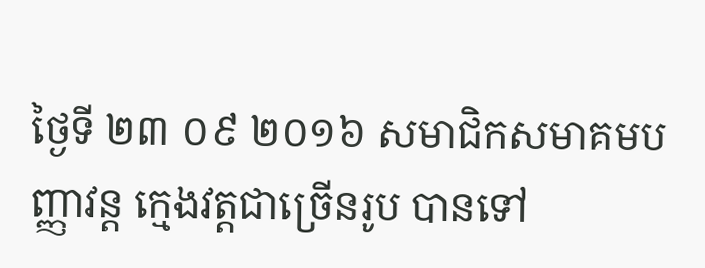ថ្ងៃទី ២៣ ០៩ ២០១៦ សមាជិកសមាគមបញ្ញាវន្ត ក្មេងវត្តជាច្រើនរូប បានទៅ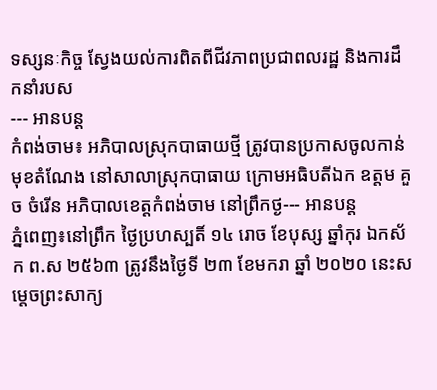ទស្សនៈកិច្ច ស្វែងយល់ការពិតពីជីវភាពប្រជាពលរដ្ឋ និងការដឹកនាំរបស
--- អានបន្ត
កំពង់ចាម៖ អភិបាលស្រុកបាធាយថ្មី ត្រូវបានប្រកាសចូលកាន់មុខតំណែង នៅសាលាស្រុកបាធាយ ក្រោមអធិបតីឯក ឧត្តម គួច ចំរើន អភិបាលខេត្តកំពង់ចាម នៅព្រឹកថ្ង--- អានបន្ត
ភ្នំពេញ៖នៅព្រឹក ថ្ងៃប្រហស្បតិ៍ ១៤ រោច ខែបុស្ស ឆ្នាំកុរ ឯកស័ក ព.ស ២៥៦៣ ត្រូវនឹងថ្ងៃទី ២៣ ខែមករា ឆ្នាំ ២០២០ នេះសម្តេចព្រះសាក្យ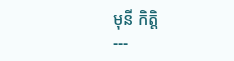មុនី កិត្តិ
---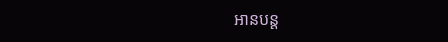អានបន្ត